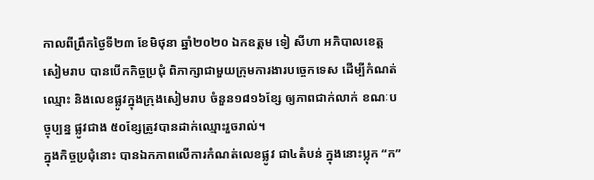កាលពីព្រឹកថ្ងៃទី២៣ ខែមិថុនា ឆ្នាំ២០២០ ឯកឧត្តម ទៀ សីហា អភិបាលខេត្តសៀមរាប បានបើកកិច្ចប្រជុំ ពិភាក្សាជាមួយក្រុមការងារបច្ចេកទេស ដើម្បីកំណត់ឈ្មោះ និងលេខផ្លូវក្នុងក្រុងសៀមរាប ចំនួន១៨១៦ខ្សែ ឲ្យភាពជាក់លាក់ ខណៈបច្ចុប្បន្ន ផ្លូវជាង ៥០ខ្សែត្រូវបានដាក់ឈ្មោះរួចរាល់។
ក្នុងកិច្ចប្រជុំនោះ បានឯកភាពលើការកំណត់លេខផ្លូវ ជា៤តំបន់ ក្នុងនោះប្លុក “ក”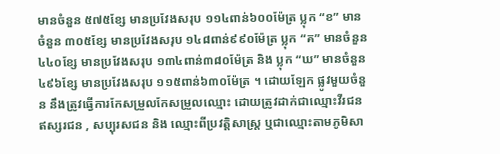មានចំនួន ៥៧៥ខ្សែ មានប្រវែងសរុប ១១៤ពាន់៦០០ម៉ែត្រ ប្លុក “ខ” មាន ចំនួន ៣០៥ខ្សែ មានប្រវែងសរុប ១៤៨ពាន់៩៩០ម៉ែត្រ ប្លុក “គ” មានចំនួន៤៤០ខ្សែ មានប្រវែងសរុប ១៣៤ពាន់៣៨០ម៉ែត្រ និង ប្លុក “ឃ” មានចំនួន៤៩៦ខ្សែ មានប្រវែងសរុប ១១៥ពាន់៦៣០ម៉ែត្រ ។ ដោយឡែក ផ្លូវមួយចំនួន នឹងត្រូវធ្វើការកែសម្រួលកែសម្រួលឈ្មោះ ដោយត្រូវដាក់ជាឈ្មោះវីរជន ឥស្សរជន , សប្បុរសជន និង ឈ្មោះពីប្រវត្តិសាស្ត្រ ឬជាឈ្មោះតាមភូមិសា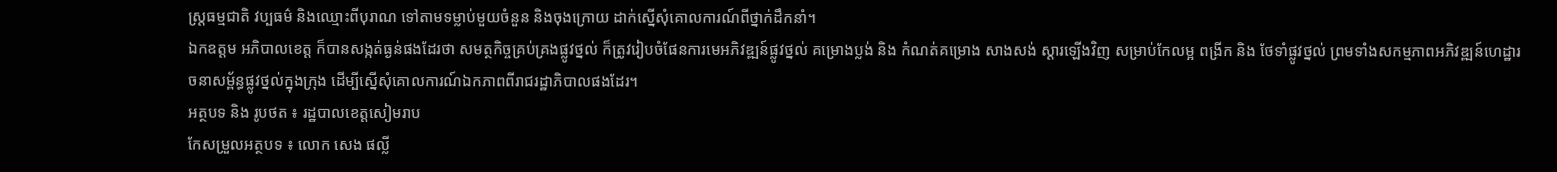ស្ត្រធម្មជាតិ វប្បធម៌ និងឈ្មោះពីបុរាណ ទៅតាមទម្លាប់មួយចំនួន និងចុងក្រោយ ដាក់ស្នើសុំគោលការណ៍ពីថ្នាក់ដឹកនាំ។
ឯកឧត្តម អភិបាលខេត្ត ក៏បានសង្កត់ធ្ងន់ផងដែរថា សមត្ថកិច្ចគ្រប់គ្រងផ្លូវថ្នល់ ក៏ត្រូវរៀបចំផែនការមេអភិវឌ្ឍន៍ផ្លូវថ្នល់ គម្រោងប្លង់ និង កំណត់គម្រោង សាងសង់ ស្តារឡើងវិញ សម្រាប់កែលម្អ ពង្រីក និង ថែទាំផ្លូវថ្នល់ ព្រមទាំងសកម្មភាពអភិវឌ្ឍន៍ហេដ្ឋារចនាសម្ព័ន្ធផ្លូវថ្នល់ក្នុងក្រុង ដើម្បីស្នើសុំគោលការណ៍ឯកភាពពីរាជរដ្ឋាភិបាលផងដែរ។
អត្ថបទ និង រូបថត ៖ រដ្ឋបាលខេត្តសៀមរាប
កែសម្រួលអត្ថបទ ៖ លោក សេង ផល្លី